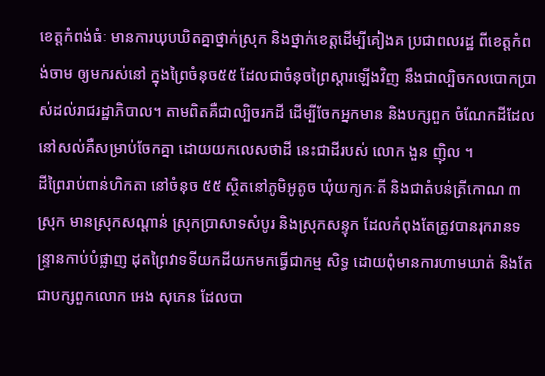ខេត្តកំពង់ធំៈ មានការឃុបឃិតគ្នាថ្នាក់ស្រុក និងថ្នាក់ខេត្តដើម្បីគៀងគ ប្រជាពលរដ្ឋ ពីខេត្តកំពង់ចាម ឲ្យមករស់នៅ ក្នុងព្រៃចំនុច៥៥ ដែលជាចំនុចព្រៃស្តារឡើងវិញ នឹងជាល្បិចកលបោកប្រាស់ដល់រាជរដ្ឋាភិបាល។ តាមពិតគឺជាល្បិចរកដី ដើម្បីចែកអ្នកមាន និងបក្សពួក ចំណែកដីដែលនៅសល់គឺសម្រាប់ចែកគ្នា ដោយយកលេសថាដី នេះជាដីរបស់ លោក ងួន ញ៉ិល ។
ដីព្រៃរាប់ពាន់ហិកតា នៅចំនុច ៥៥ ស្ថិតនៅភូមិអូតូច ឃុំយក្យកៈតី និងជាតំបន់ត្រីកោណ ៣ស្រុក មានស្រុកសណ្តាន់ ស្រុកប្រាសាទសំបូរ និងស្រុកសន្ទុក ដែលកំពុងតែត្រូវបានរុករានទន្ទ្រានកាប់បំផ្លាញ ដុតព្រៃវាទទីយកដីយកមកធ្វើជាកម្ម សិទ្ធ ដោយពុំមានការហាមឃាត់ និងតែជាបក្សពួកលោក អេង សុភេន ដែលបា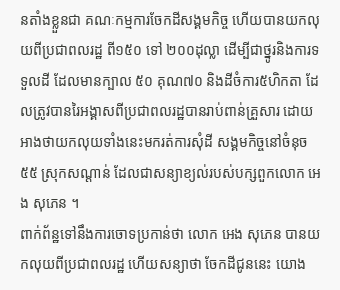នតាំងខ្លួនជា គណៈកម្មការចែកដីសង្គមកិច្ច ហើយបានយកលុយពីប្រជាពលរដ្ឋ ពី១៥០ ទៅ ២០០ដុល្លា ដើម្បីជាថ្នូរនិងការទទួលដី ដែលមានក្បាល ៥០ គុណ៧០ និងដីចំការ៥ហិកតា ដែលត្រូវបានរៃអង្គាសពីប្រជាពលរដ្ឋបានរាប់ពាន់គ្រួសារ ដោយអាងថាយកលុយទាំងនេះមករត់ការសុំដី សង្គមកិច្ចនៅចំនុច ៥៥ ស្រុកសណ្តាន់ ដែលជាសន្យាខ្យល់របស់បក្សពួកលោក អេង សុភេន ។
ពាក់ព័ន្ឋទៅនឹងការចោទប្រកាន់ថា លោក អេង សុភេន បានយកលុយពីប្រជាពលរដ្ឋ ហើយសន្យាថា ចែកដីជូននេះ យោង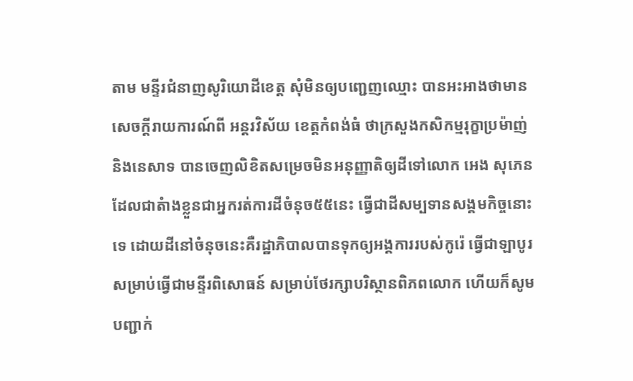តាម មន្ទីរជំនាញសូរិយោដីខេត្ត សុំមិនឲ្យបញ្ជេញឈ្មោះ បានអះអាងថាមានសេចក្តីរាយការណ៍ពី អន្តរវិស័យ ខេត្តកំពង់ធំ ថាក្រសួងកសិកម្មរុក្ខាប្រម៉ាញ់ និងនេសាទ បានចេញលិខិតសម្រេចមិនអនុញ្ញាតិឲ្យដីទៅលោក អេង សុភេន ដែលជាតំាងខ្លួនជាអ្នករត់ការដីចំនុច៥៥នេះ ធ្វើជាដីសម្បទានសង្គមកិច្ចនោះទេ ដោយដីនៅចំនុចនេះគឺរដ្ឋាភិបាលបានទុកឲ្យអង្គការរបស់កូរ៉េ ធ្វើជាឡាបូរ សម្រាប់ធ្វើជាមន្ទីរពិសោធន៍ សម្រាប់ថែរក្សាបរិស្ថានពិភពលោក ហើយក៏សូមបញ្ជាក់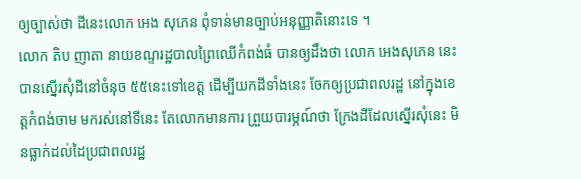ឲ្យច្បាស់ថា ដីនេះលោក អេង សុភេន ពុំទាន់មានច្បាប់អនុញ្ញាតិនោះទេ ។
លោក តិប ញាតា នាយខណ្ទរដ្ឋបាលព្រៃឈើកំពង់ធំ បានឲ្យដឹងថា លោក អេងសុភេន នេះបានស្នើរសុំដីនៅចំនុច ៥៥នេះទៅខេត្ត ដើម្បីយកដីទាំងនេះ ចែកឲ្យប្រជាពលរដ្ឋ នៅក្នុងខេត្តកំពង់ចាម មករស់នៅទីនេះ តែលោកមានការ ព្រួយបារម្ភណ៍ថា ក្រែងដីដែលស្នើរសុំនេះ មិនធ្លាក់ដល់ដៃប្រជាពលរដ្ឋ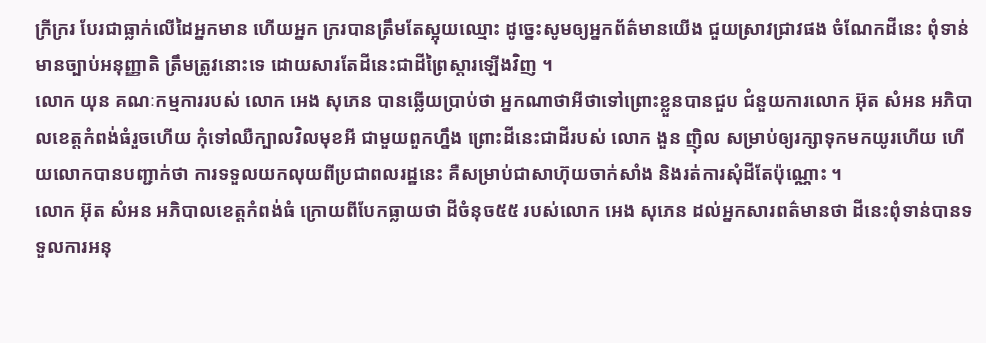ក្រីក្ររ បែរជាធ្លាក់លើដៃអ្នកមាន ហើយអ្នក ក្ររបានត្រឹមតែស្អុយឈ្មោះ ដូច្នេះសូមឲ្យអ្នកព័ត៌មានយើង ជួយស្រាវជ្រាវផង ចំណែកដីនេះ ពុំទាន់មានច្បាប់អនុញ្ញាតិ ត្រឹមត្រូវនោះទេ ដោយសារតែដីនេះជាដីព្រៃស្តារឡើងវិញ ។
លោក យុន គណៈកម្មការរបស់ លោក អេង សុភេន បានឆ្លើយប្រាប់ថា អ្នកណាថាអីថាទៅព្រោះខ្លួនបានជួប ជំនួយការលោក អ៊ុត សំអន អភិបាលខេត្តកំពង់ធំរួចហើយ កុំទៅឈឺក្បាលវិលមុខអី ជាមួយពួកហ្នឹង ព្រោះដីនេះជាដីរបស់ លោក ងួន ញ៉ិល សម្រាប់ឲ្យរក្សាទុកមកយូរហើយ ហើយលោកបានបញ្ជាក់ថា ការទទួលយកលុយពីប្រជាពលរដ្ឋនេះ គឺសម្រាប់ជាសាហ៊ុយចាក់សាំង និងរត់ការសុំដីតែប៉ុណ្ណោះ ។
លោក អ៊ុត សំអន អភិបាលខេត្តកំពង់ធំ ក្រោយពីបែកធ្លាយថា ដីចំនុច៥៥ របស់លោក អេង សុភេន ដល់អ្នកសារពត៌មានថា ដីនេះពុំទាន់បានទទួលការអនុ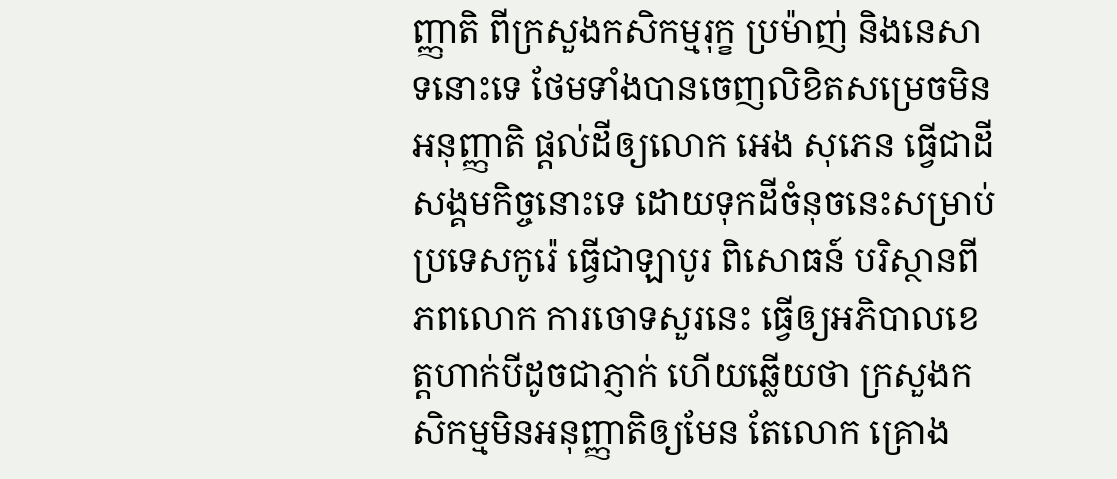ញ្ញាតិ ពីក្រសួងកសិកម្មរុក្ខ ប្រម៉ាញ់ និងនេសាទនោះទេ ថែមទាំងបានចេញលិខិតសម្រេចមិនអនុញ្ញាតិ ផ្តល់ដីឲ្យលោក អេង សុភេន ធ្វើជាដីសង្គមកិច្ចនោះទេ ដោយទុកដីចំនុចនេះសម្រាប់ប្រទេសកូរ៉េ ធ្វើជាឡាបូរ ពិសោធន៍ បរិស្ថានពីភពលោក ការចោទសួរនេះ ធ្វើឲ្យអភិបាលខេត្តហាក់បីដូចជាភ្ញាក់ ហើយឆ្លើយថា ក្រសួងកសិកម្មមិនអនុញ្ញាតិឲ្យមែន តែលោក គ្រោង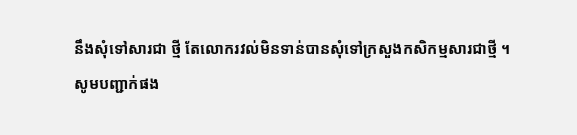នឹងសុំទៅសារជា ថ្មី តែលោករវល់មិនទាន់បានសុំទៅក្រសួងកសិកម្មសារជាថ្មី ។
សូមបញ្ជាក់ផង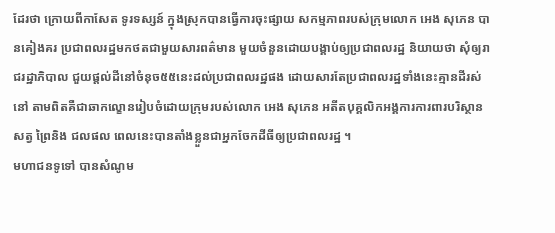ដែរថា ក្រោយពីកាសែត ទូរទស្សន៍ ក្នុងស្រុកបានធ្វើការចុះផ្សាយ សកម្មភាពរបស់ក្រុមលោក អេង សុភេន បានគៀងគរ ប្រជាពលរដ្ឋមកថតជាមួយសារពត៌មាន មួយចំនួនដោយបង្គាប់ឲ្យប្រជាពលរដ្ឋ និយាយថា សុំឲ្យរាជរដ្ឋាភិបាល ជួយផ្តល់ដីនៅចំនុច៥៥នេះដល់ប្រជាពលរដ្ឋផង ដោយសារតែប្រជាពលរដ្ឋទាំងនេះគ្មានដីរស់នៅ តាមពិតគឺជាឆាកល្ខោនរៀបចំដោយក្រុមរបស់លោក អេង សុភេន អតីតបុគ្គលិកអង្គការការពារបរិស្ថាន សត្វ ព្រៃនិង ជលផល ពេលនេះបានតាំងខ្លួនជាអ្នកចែកដីធីឲ្យប្រជាពលរដ្ឋ ។
មហាជនទូទៅ បានសំណូម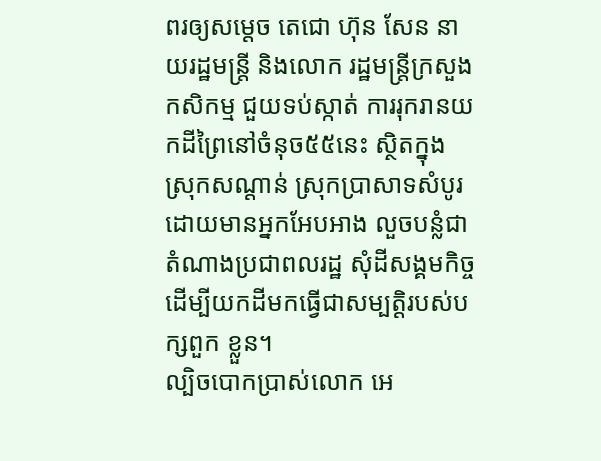ពរឲ្យសម្តេច តេជោ ហ៊ុន សែន នាយរដ្ឋមន្រ្តី និងលោក រដ្ឋមន្រ្តីក្រសួងកសិកម្ម ជួយទប់ស្កាត់ ការរុករានយកដីព្រៃនៅចំនុច៥៥នេះ ស្ថិតក្នុងស្រុកសណ្តាន់ ស្រុកប្រាសាទសំបូរ ដោយមានអ្នកអែបអាង លួចបន្លំជាតំណាងប្រជាពលរដ្ឋ សុំដីសង្គមកិច្ចដើម្បីយកដីមកធ្វើជាសម្បត្តិរបស់បក្សពួក ខ្លួន។
ល្បិចបោកប្រាស់លោក អេ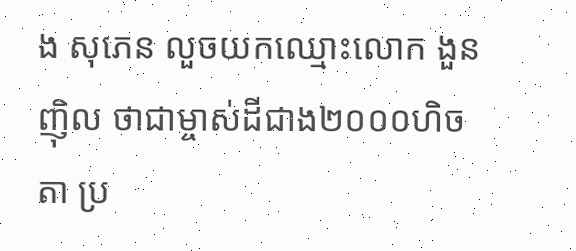ង សុភេន លួចយកឈ្មោះលោក ងួន ញ៉ិល ថាជាម្ចាស់ដីជាង២០០០ហិចតា ប្រ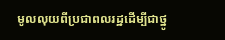មូលលុយពីប្រជាពលរដ្ឋដើម្បីជាថ្នូ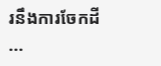រនឹងការចែកដី
...